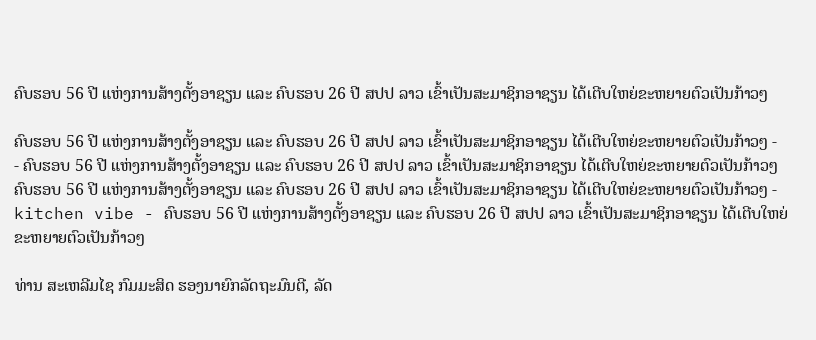ຄົບຮອບ 56 ປີ ແຫ່ງການສ້າງຕັ້ງອາຊຽນ ແລະ ຄົບຮອບ 26 ປີ ສປປ ລາວ ເຂົ້າເປັນສະມາຊິກອາຊຽນ ໄດ້ເຕີບໃຫຍ່ຂະຫຍາຍຕົວເປັນກ້າວໆ

ຄົບຮອບ 56 ປີ ແຫ່ງການສ້າງຕັ້ງອາຊຽນ ແລະ ຄົບຮອບ 26 ປີ ສປປ ລາວ ເຂົ້າເປັນສະມາຊິກອາຊຽນ ໄດ້ເຕີບໃຫຍ່ຂະຫຍາຍຕົວເປັນກ້າວໆ -                                                                    - ຄົບຮອບ 56 ປີ ແຫ່ງການສ້າງຕັ້ງອາຊຽນ ແລະ ຄົບຮອບ 26 ປີ ສປປ ລາວ ເຂົ້າເປັນສະມາຊິກອາຊຽນ ໄດ້ເຕີບໃຫຍ່ຂະຫຍາຍຕົວເປັນກ້າວໆ
ຄົບຮອບ 56 ປີ ແຫ່ງການສ້າງຕັ້ງອາຊຽນ ແລະ ຄົບຮອບ 26 ປີ ສປປ ລາວ ເຂົ້າເປັນສະມາຊິກອາຊຽນ ໄດ້ເຕີບໃຫຍ່ຂະຫຍາຍຕົວເປັນກ້າວໆ - kitchen vibe - ຄົບຮອບ 56 ປີ ແຫ່ງການສ້າງຕັ້ງອາຊຽນ ແລະ ຄົບຮອບ 26 ປີ ສປປ ລາວ ເຂົ້າເປັນສະມາຊິກອາຊຽນ ໄດ້ເຕີບໃຫຍ່ຂະຫຍາຍຕົວເປັນກ້າວໆ

ທ່ານ ສະເຫລີມໄຊ ກົມມະສິດ ຮອງນາຍົກລັດຖະມົນຕີ, ລັດ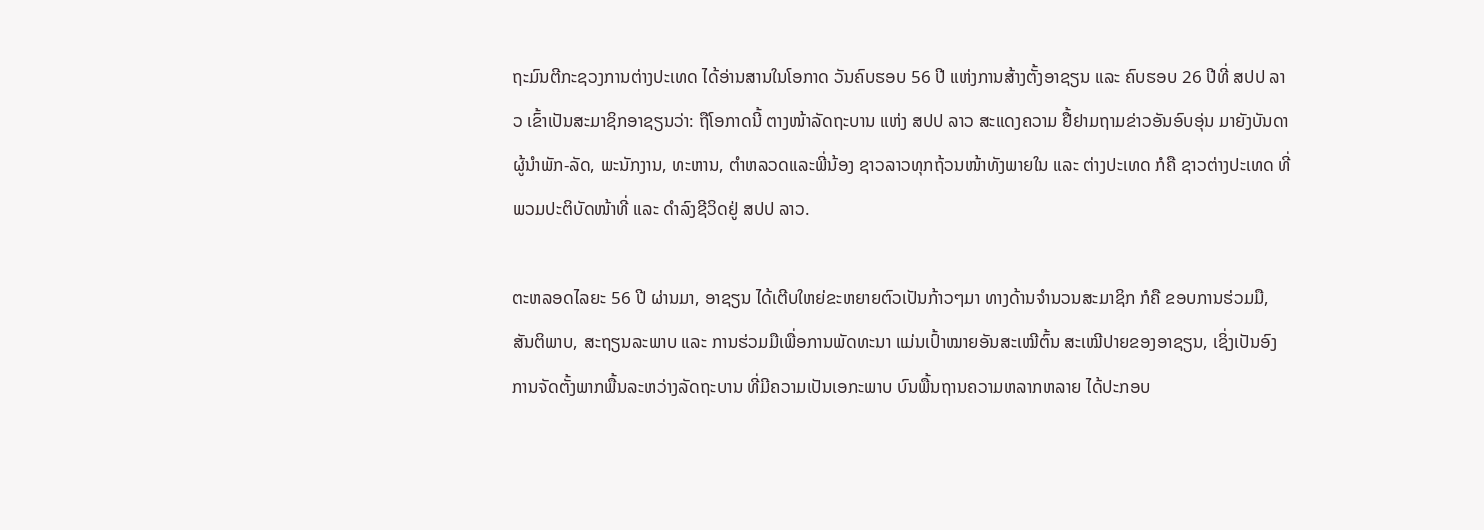ຖະມົນຕີກະຊວງການຕ່າງປະເທດ ໄດ້ອ່ານສານໃນໂອກາດ ວັນຄົບຮອບ 56 ປີ ແຫ່ງການສ້າງຕັ້ງອາຊຽນ ແລະ ຄົບຮອບ 26 ປີທີ່ ສປປ ລາວ ເຂົ້າເປັນສະມາຊິກອາຊຽນວ່າ: ຖືໂອກາດນີ້ ຕາງໜ້າລັດຖະບານ ແຫ່ງ ສປປ ລາວ ສະແດງຄວາມ ຢື້ຢາມຖາມຂ່າວອັນອົບອຸ່ນ ມາຍັງບັນດາຜູ້ນໍາພັກ-ລັດ, ພະນັກງານ, ທະຫານ, ຕໍາຫລວດແລະພີ່ນ້ອງ ຊາວລາວທຸກຖ້ວນໜ້າທັງພາຍໃນ ແລະ ຕ່າງປະເທດ ກໍຄື ຊາວຕ່າງປະເທດ ທີ່ພວມປະຕິບັດໜ້າທີ່ ແລະ ດໍາລົງຊີວິດຢູ່ ສປປ ລາວ.

ຕະຫລອດໄລຍະ 56 ປີ ຜ່ານມາ, ອາຊຽນ ໄດ້ເຕີບໃຫຍ່ຂະຫຍາຍຕົວເປັນກ້າວໆມາ ທາງດ້ານຈໍານວນສະມາຊິກ ກໍຄື ຂອບການຮ່ວມມື, ສັນຕິພາບ, ສະຖຽນລະພາບ ແລະ ການຮ່ວມມືເພື່ອການພັດທະນາ ແມ່ນເປົ້າໝາຍອັນສະເໝີຕົ້ນ ສະເໝີປາຍຂອງອາຊຽນ, ເຊິ່ງເປັນອົງການຈັດຕັ້ງພາກພື້ນລະຫວ່າງລັດຖະບານ ທີ່ມີຄວາມເປັນເອກະພາບ ບົນພື້ນຖານຄວາມຫລາກຫລາຍ ໄດ້ປະກອບ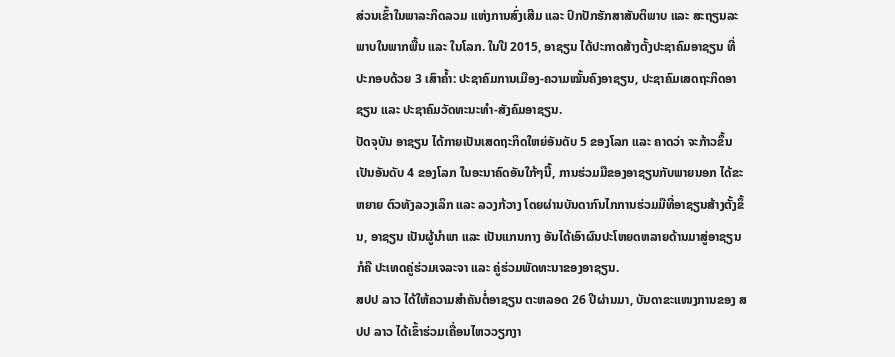ສ່ວນເຂົ້າໃນພາລະກິດລວມ ແຫ່ງການສົ່ງເສີມ ແລະ ປົກປັກຮັກສາສັນຕິພາບ ແລະ ສະຖຽນລະພາບໃນພາກພື້ນ ແລະ ໃນໂລກ. ໃນປີ 2015, ອາຊຽນ ໄດ້ປະກາດສ້າງຕັ້ງປະຊາຄົມອາຊຽນ ທີ່ປະກອບດ້ວຍ 3 ເສົາຄໍ້າ: ປະຊາຄົມການເມືອງ-ຄວາມໝັ້ນຄົງອາຊຽນ, ປະຊາຄົມເສດຖະກິດອາຊຽນ ແລະ ປະຊາຄົມວັດທະນະທຳ-ສັງຄົມອາຊຽນ.
ປັດຈຸບັນ ອາຊຽນ ໄດ້ກາຍເປັນເສດຖະກິດໃຫຍ່ອັນດັບ 5 ຂອງໂລກ ແລະ ຄາດວ່າ ຈະກ້າວຂຶ້ນເປັນອັນດັບ 4 ຂອງໂລກ ໃນອະນາຄົດອັນໃກ້ໆນີ້, ການຮ່ວມມືຂອງອາຊຽນກັບພາຍນອກ ໄດ້ຂະຫຍາຍ ຕົວທັງລວງເລິກ ແລະ ລວງກ້ວາງ ໂດຍຜ່ານບັນດາກົນໄກການຮ່ວມມືທີ່ອາຊຽນສ້າງຕັ້ງຂຶ້ນ, ອາຊຽນ ເປັນຜູ້ນຳພາ ແລະ ເປັນແກນກາງ ອັນໄດ້ເອົາຜົນປະໂຫຍດຫລາຍດ້ານມາສູ່ອາຊຽນ ກໍຄື ປະເທດຄູ່ຮ່ວມເຈລະຈາ ແລະ ຄູ່ຮ່ວມພັດທະນາຂອງອາຊຽນ.
ສປປ ລາວ ໄດ້ໃຫ້ຄວາມສຳຄັນຕໍ່ອາຊຽນ ຕະຫລອດ 26 ປີຜ່ານມາ, ບັນດາຂະແໜງການຂອງ ສປປ ລາວ ໄດ້ເຂົ້າຮ່ວມເຄື່ອນໄຫວວຽກງາ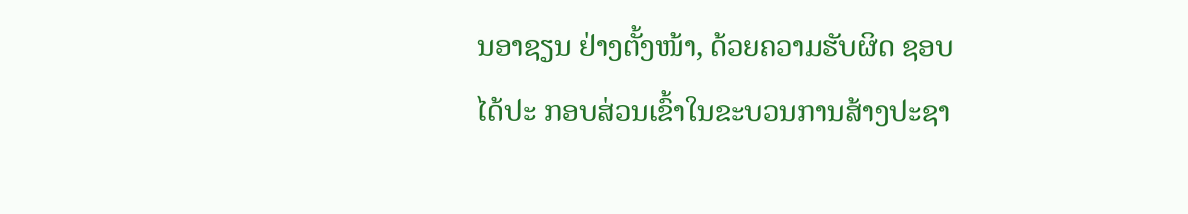ນອາຊຽນ ຢ່າງຕັ້ງໜ້າ, ດ້ວຍຄວາມຮັບຜິດ ຊອບ ໄດ້ປະ ກອບສ່ວນເຂົ້າໃນຂະບວນການສ້າງປະຊາ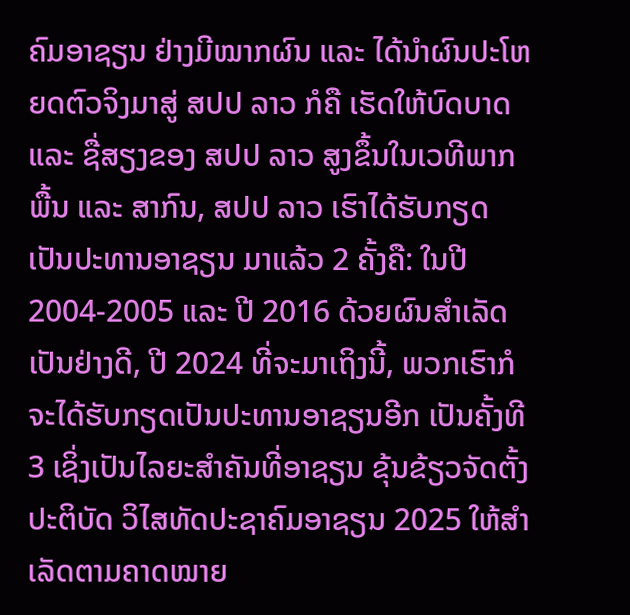ຄົມອາຊຽນ ຢ່າງມີໝາກຜົນ ແລະ ໄດ້ນຳຜົນປະໂຫຍດຕົວຈິງມາສູ່ ສປປ ລາວ ກໍຄື ເຮັດໃຫ້ບົດບາດ ແລະ ຊື່ສຽງຂອງ ສປປ ລາວ ສູງຂຶ້ນໃນເວທີພາກພື້ນ ແລະ ສາກົນ, ສປປ ລາວ ເຮົາໄດ້ຮັບກຽດເປັນປະທານອາຊຽນ ມາແລ້ວ 2 ຄັ້ງຄື: ໃນປີ 2004-2005 ແລະ ປີ 2016 ດ້ວຍຜົນສຳເລັດເປັນຢ່າງດີ, ປີ 2024 ທີ່ຈະມາເຖິງນີ້, ພວກເຮົາກໍຈະໄດ້ຮັບກຽດເປັນປະທານອາຊຽນອີກ ເປັນຄັ້ງທີ 3 ເຊິ່ງເປັນໄລຍະສໍາຄັນທີ່ອາຊຽນ ຂຸ້ນຂ້ຽວຈັດຕັ້ງປະຕິບັດ ວິໄສທັດປະຊາຄົມອາຊຽນ 2025 ໃຫ້ສຳເລັດຕາມຄາດໝາຍ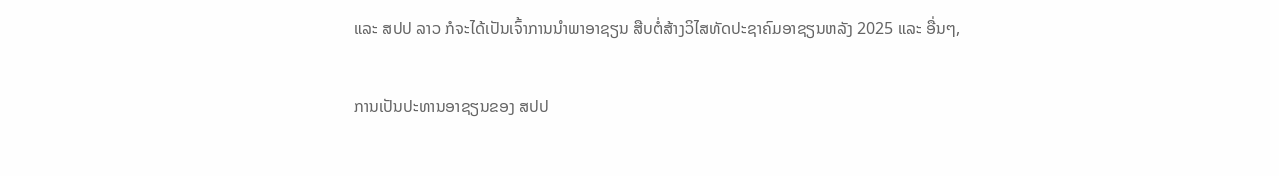ແລະ ສປປ ລາວ ກໍຈະໄດ້ເປັນເຈົ້າການນຳພາອາຊຽນ ສືບຕໍ່ສ້າງວິໄສທັດປະຊາຄົມອາຊຽນຫລັງ 2025 ແລະ ອື່ນໆ,

ການເປັນປະທານອາຊຽນຂອງ ສປປ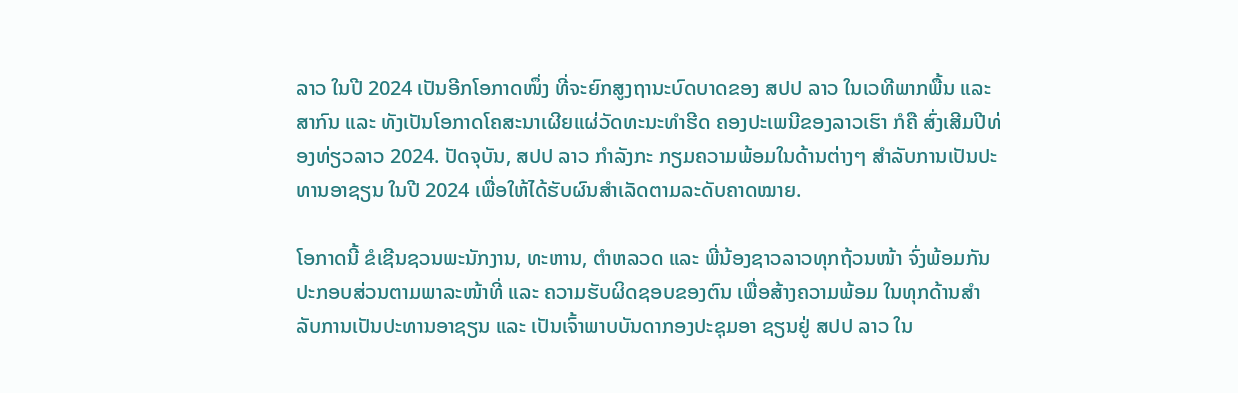ລາວ ໃນປີ 2024 ເປັນອີກໂອກາດໜຶ່ງ ທີ່ຈະຍົກສູງຖານະບົດບາດຂອງ ສປປ ລາວ ໃນເວທີພາກພື້ນ ແລະ ສາກົນ ແລະ ທັງເປັນໂອກາດໂຄສະນາເຜີຍແຜ່ວັດທະນະທໍາຮີດ ຄອງປະເພນີຂອງລາວເຮົາ ກໍຄື ສົ່ງເສີມປີທ່ອງທ່ຽວລາວ 2024. ປັດຈຸບັນ, ສປປ ລາວ ກໍາລັງກະ ກຽມຄວາມພ້ອມໃນດ້ານຕ່າງໆ ສໍາລັບການເປັນປະທານອາຊຽນ ໃນປີ 2024 ເພື່ອໃຫ້ໄດ້ຮັບຜົນສໍາເລັດຕາມລະດັບຄາດໝາຍ.

ໂອກາດນີ້ ຂໍເຊີນຊວນພະນັກງານ, ທະຫານ, ຕຳຫລວດ ແລະ ພີ່ນ້ອງຊາວລາວທຸກຖ້ວນໜ້າ ຈົ່ງພ້ອມກັນປະກອບສ່ວນຕາມພາລະໜ້າທີ່ ແລະ ຄວາມຮັບຜິດຊອບຂອງຕົນ ເພື່ອສ້າງຄວາມພ້ອມ ໃນທຸກດ້ານສໍາລັບການເປັນປະທານອາຊຽນ ແລະ ເປັນເຈົ້າພາບບັນດາກອງປະຊຸມອາ ຊຽນຢູ່ ສປປ ລາວ ໃນ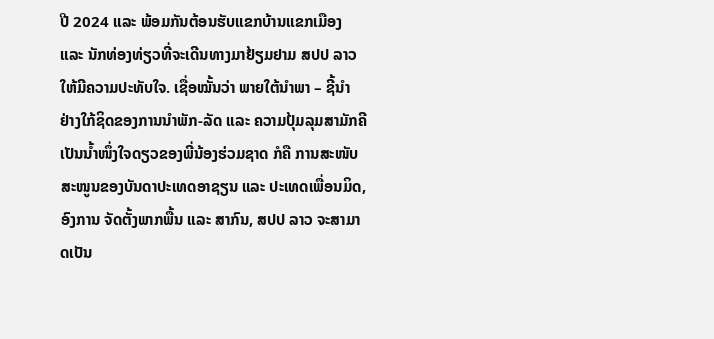ປີ 2024 ແລະ ພ້ອມກັນຕ້ອນຮັບແຂກບ້ານແຂກເມືອງ ແລະ ນັກທ່ອງທ່ຽວທີ່ຈະເດີນທາງມາຢ້ຽມຢາມ ສປປ ລາວ ໃຫ້ມີຄວາມປະທັບໃຈ. ເຊື່ອໝັ້ນວ່າ ພາຍໃຕ້ນຳພາ – ຊີ້ນຳ ຢ່າງໃກ້ຊິດຂອງການນຳພັກ-ລັດ ແລະ ຄວາມປຸ້ມລຸມສາມັກຄີເປັນນໍ້າໜຶ່ງໃຈດຽວຂອງພີ່ນ້ອງຮ່ວມຊາດ ກໍຄື ການສະໜັບສະໜູນຂອງບັນດາປະເທດອາຊຽນ ແລະ ປະເທດເພື່ອນມິດ, ອົງການ ຈັດຕັ້ງພາກພື້ນ ແລະ ສາກົນ, ສປປ ລາວ ຈະສາມາດເປັນ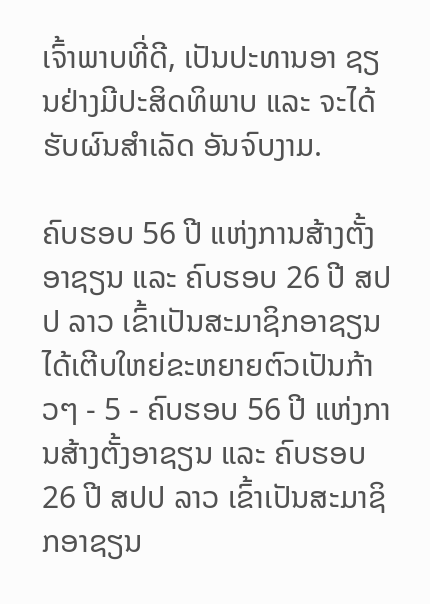ເຈົ້າພາບທີ່ດີ, ເປັນປະທານອາ ຊຽນຢ່າງມີປະສິດທິພາບ ແລະ ຈະໄດ້ຮັບຜົນສຳເລັດ ອັນຈົບງາມ.

ຄົບຮອບ 56 ປີ ແຫ່ງການສ້າງຕັ້ງອາຊຽນ ແລະ ຄົບຮອບ 26 ປີ ສປປ ລາວ ເຂົ້າເປັນສະມາຊິກອາຊຽນ ໄດ້ເຕີບໃຫຍ່ຂະຫຍາຍຕົວເປັນກ້າວໆ - 5 - ຄົບຮອບ 56 ປີ ແຫ່ງການສ້າງຕັ້ງອາຊຽນ ແລະ ຄົບຮອບ 26 ປີ ສປປ ລາວ ເຂົ້າເປັນສະມາຊິກອາຊຽນ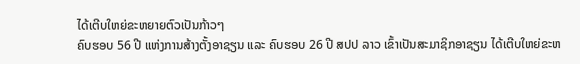ໄດ້ເຕີບໃຫຍ່ຂະຫຍາຍຕົວເປັນກ້າວໆ
ຄົບຮອບ 56 ປີ ແຫ່ງການສ້າງຕັ້ງອາຊຽນ ແລະ ຄົບຮອບ 26 ປີ ສປປ ລາວ ເຂົ້າເປັນສະມາຊິກອາຊຽນ ໄດ້ເຕີບໃຫຍ່ຂະຫ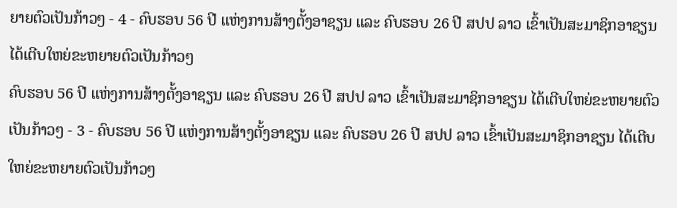ຍາຍຕົວເປັນກ້າວໆ - 4 - ຄົບຮອບ 56 ປີ ແຫ່ງການສ້າງຕັ້ງອາຊຽນ ແລະ ຄົບຮອບ 26 ປີ ສປປ ລາວ ເຂົ້າເປັນສະມາຊິກອາຊຽນ ໄດ້ເຕີບໃຫຍ່ຂະຫຍາຍຕົວເປັນກ້າວໆ
ຄົບຮອບ 56 ປີ ແຫ່ງການສ້າງຕັ້ງອາຊຽນ ແລະ ຄົບຮອບ 26 ປີ ສປປ ລາວ ເຂົ້າເປັນສະມາຊິກອາຊຽນ ໄດ້ເຕີບໃຫຍ່ຂະຫຍາຍຕົວເປັນກ້າວໆ - 3 - ຄົບຮອບ 56 ປີ ແຫ່ງການສ້າງຕັ້ງອາຊຽນ ແລະ ຄົບຮອບ 26 ປີ ສປປ ລາວ ເຂົ້າເປັນສະມາຊິກອາຊຽນ ໄດ້ເຕີບໃຫຍ່ຂະຫຍາຍຕົວເປັນກ້າວໆ